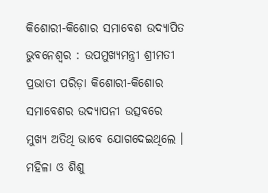କିଶୋରୀ-କିଶୋର ସମାବେଶ ଉଦ୍ଯାପିତ
ଭୁବନେଶ୍ୱର : ଉପମୁଖ୍ୟମନ୍ତ୍ରୀ ଶ୍ରୀମତୀ ପ୍ରଭାତୀ ପରିଡ଼ା କିଶୋରୀ-କିଶୋର ସମାବେଶର ଉଦ୍ଯାପନୀ ଉତ୍ସବରେ ମୁଖ୍ୟ ଅତିଥି ଭାବେ ଯୋଗଦେଇଥିଲେ । ମହିଳା ଓ ଶିଶୁ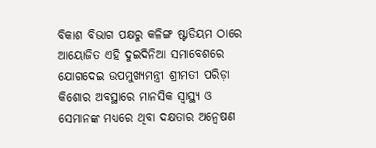ବିକାଶ ବିଭାଗ ପକ୍ଷରୁ କଳିଙ୍ଗ ଷ୍ଟାଡିୟମ ଠାରେ ଆୟୋଜିତ ଏହି ଦୁଇଦିନିଆ ସମାବେଶରେ ଯୋଗଦେଇ ଉପମୁଖ୍ୟମନ୍ତ୍ରୀ ଶ୍ରୀମତୀ ପରିଡ଼ା କିଶୋର ଅବସ୍ଥାରେ ମାନସିକ ସ୍ୱାସ୍ଥ୍ୟ ଓ ସେମାନଙ୍କ ମଧ୍ୟରେ ଥିବା ଦକ୍ଷତାର ଅନ୍ବେଷଣ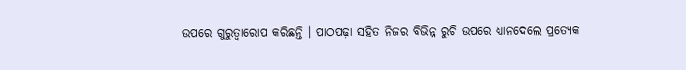ଉପରେ ଗୁରୁତ୍ୱାରୋପ କରିଛନ୍ତି । ପାଠପଢ଼ା ସହିତ ନିଜର ବିଭିନ୍ନ ରୁଚି ଉପରେ ଧ୍ୟାନଦେଲେ ପ୍ରତ୍ୟେକ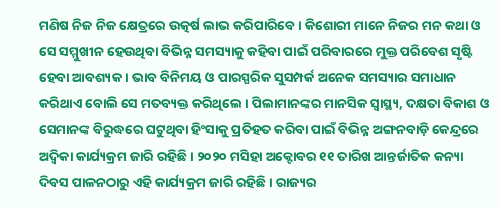ମଣିଷ ନିଜ ନିଜ କ୍ଷେତ୍ରରେ ଉତ୍କର୍ଷ ଲାଭ କରିପାରିବେ । କିଶୋରୀ ମାନେ ନିଜର ମନ କଥା ଓ ସେ ସମ୍ମୁଖୀନ ହେଉଥିବା ବିଭିନ୍ନ ସମସ୍ୟାକୁ କହିବା ପାଇଁ ପରିବାରରେ ମୁକ୍ତ ପରିବେଶ ସୃଷ୍ଟି ହେବା ଆବଶ୍ୟକ । ଭାବ ବିନିମୟ ଓ ପାରସ୍ପରିକ ସୁସମ୍ପର୍କ ଅନେକ ସମସ୍ୟାର ସମାଧାନ କରିଥାଏ ବୋଲି ସେ ମତବ୍ୟକ୍ତ କରିଥିଲେ । ପିଲାମାନଙ୍କର ମାନସିକ ସ୍ୱାସ୍ଥ୍ୟ, ଦକ୍ଷତା ବିକାଶ ଓ ସେମାନଙ୍କ ବିରୁଦ୍ଧରେ ଘଟୁଥିବା ହିଂସାକୁ ପ୍ରତିହତ କରିବା ପାଇଁ ବିଭିନ୍ନ ଅଙ୍ଗନବାଡ଼ି କେନ୍ଦ୍ରରେ ଅଦ୍ୱିକା କାର୍ଯ୍ୟକ୍ରମ ଜାରି ରହିଛି । ୨୦୨୦ ମସିହା ଅକ୍ଟୋବର ୧୧ ତାରିଖ ଆନ୍ତର୍ଜାତିକ କନ୍ୟା ଦିବସ ପାଳନଠାରୁ ଏହି କାର୍ଯ୍ୟକ୍ରମ ଜାରି ରହିଛି । ରାଜ୍ୟର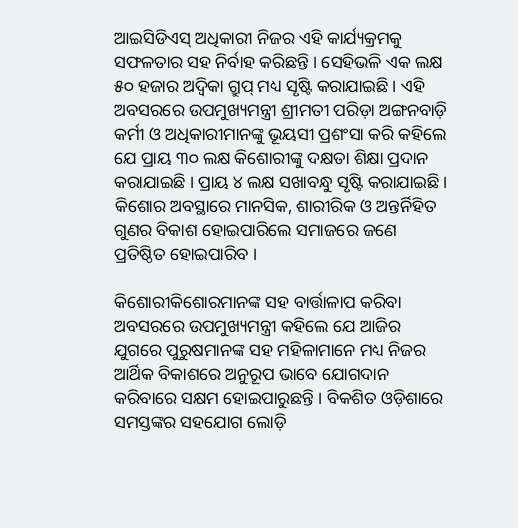ଆଇସିଡିଏସ୍ ଅଧିକାରୀ ନିଜର ଏହି କାର୍ଯ୍ୟକ୍ରମକୁ ସଫଳତାର ସହ ନିର୍ବାହ କରିଛନ୍ତି । ସେହିଭଳି ଏକ ଲକ୍ଷ ୫୦ ହଜାର ଅଦ୍ୱିକା ଗ୍ରୁପ୍ ମଧ୍ୟ ସୃଷ୍ଟି କରାଯାଇଛି । ଏହି ଅବସରରେ ଉପମୁଖ୍ୟମନ୍ତ୍ରୀ ଶ୍ରୀମତୀ ପରିଡ଼ା ଅଙ୍ଗନବାଡ଼ି କର୍ମୀ ଓ ଅଧିକାରୀମାନଙ୍କୁ ଭୂୟସୀ ପ୍ରଶଂସା କରି କହିଲେ ଯେ ପ୍ରାୟ ୩୦ ଲକ୍ଷ କିଶୋରୀଙ୍କୁ ଦକ୍ଷତା ଶିକ୍ଷା ପ୍ରଦାନ କରାଯାଇଛି । ପ୍ରାୟ ୪ ଲକ୍ଷ ସଖାବନ୍ଧୁ ସୃଷ୍ଟି କରାଯାଇଛି । କିଶୋର ଅବସ୍ଥାରେ ମାନସିକ, ଶାରୀରିକ ଓ ଅନ୍ତର୍ନିହିତ ଗୁଣର ବିକାଶ ହୋଇପାରିଲେ ସମାଜରେ ଜଣେ ପ୍ରତିଷ୍ଠିତ ହୋଇପାରିବ ।

କିଶୋରୀକିଶୋରମାନଙ୍କ ସହ ବାର୍ତ୍ତାଳାପ କରିବା ଅବସରରେ ଉପମୁଖ୍ୟମନ୍ତ୍ରୀ କହିଲେ ଯେ ଆଜିର ଯୁଗରେ ପୁରୁଷମାନଙ୍କ ସହ ମହିଳାମାନେ ମଧ୍ୟ ନିଜର ଆର୍ଥିକ ବିକାଶରେ ଅନୁରୂପ ଭାବେ ଯୋଗଦାନ କରିବାରେ ସକ୍ଷମ ହୋଇପାରୁଛନ୍ତି । ବିକଶିତ ଓଡ଼ିଶାରେ ସମସ୍ତଙ୍କର ସହଯୋଗ ଲୋଡ଼ି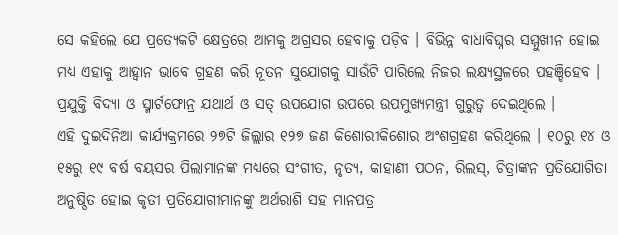ସେ କହିଲେ ଯେ ପ୍ରତ୍ୟେକଟି କ୍ଷେତ୍ରରେ ଆମକୁ ଅଗ୍ରସର ହେବାକୁ ପଡ଼ିବ । ବିଭିନ୍ନ ବାଧାବିଘ୍ନର ସମ୍ମୁଖୀନ ହୋଇ ମଧ୍ୟ ଏହାକୁ ଆହ୍ୱାନ ଭାବେ ଗ୍ରହଣ କରି ନୂତନ ସୁଯୋଗକୁ ସାଉଁଟି ପାରିଲେ ନିଜର ଲକ୍ଷ୍ୟସ୍ଥଳରେ ପହଞ୍ଚିହେବ । ପ୍ରଯୁକ୍ତି ବିଦ୍ୟା ଓ ସ୍ମାର୍ଟଫୋନ୍ର ଯଥାର୍ଥ ଓ ସତ୍ ଉପଯୋଗ ଉପରେ ଉପମୁଖ୍ୟମନ୍ତ୍ରୀ ଗୁରୁତ୍ୱ ଦେଇଥିଲେ ।
ଏହି ଦୁଇଦିନିଆ କାର୍ଯ୍ୟକ୍ରମରେ ୨୭ଟି ଜିଲ୍ଲାର ୧୨୭ ଜଣ କିଶୋରୀକିଶୋର ଅଂଶଗ୍ରହଣ କରିଥିଲେ । ୧୦ରୁ ୧୪ ଓ ୧୫ରୁ ୧୯ ବର୍ଷ ବୟସର ପିଲାମାନଙ୍କ ମଧ୍ୟରେ ସଂଗୀତ, ନୃତ୍ୟ, କାହାଣୀ ପଠନ, ରିଲସ୍, ଚିତ୍ରାଙ୍କନ ପ୍ରତିଯୋଗିତା ଅନୁଷ୍ଠିତ ହୋଇ କୃତୀ ପ୍ରତିଯୋଗୀମାନଙ୍କୁ ଅର୍ଥରାଶି ସହ ମାନପତ୍ର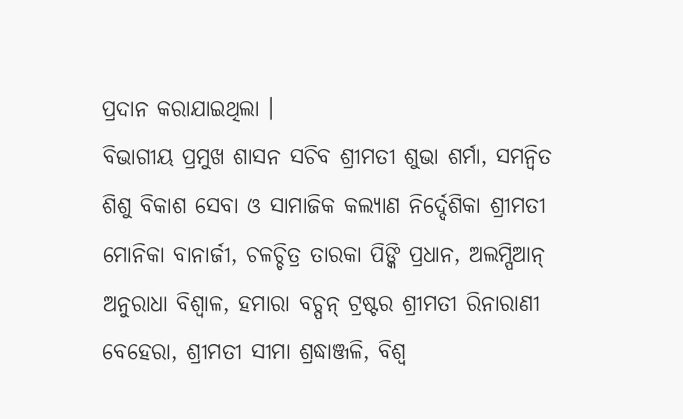ପ୍ରଦାନ କରାଯାଇଥିଲା ।
ବିଭାଗୀୟ ପ୍ରମୁଖ ଶାସନ ସଚିବ ଶ୍ରୀମତୀ ଶୁଭା ଶର୍ମା, ସମନ୍ୱିତ ଶିଶୁ ବିକାଶ ସେବା ଓ ସାମାଜିକ କଲ୍ୟାଣ ନିର୍ଦ୍ଦେଶିକା ଶ୍ରୀମତୀ ମୋନିକା ବାନାର୍ଜୀ, ଚଳଚ୍ଚିତ୍ର ତାରକା ପିଙ୍କି ପ୍ରଧାନ, ଅଲମ୍ପିଆନ୍ ଅନୁରାଧା ବିଶ୍ୱାଳ, ହମାରା ବଚ୍ପନ୍ ଟ୍ରଷ୍ଟର ଶ୍ରୀମତୀ ରିନାରାଣୀ ବେହେରା, ଶ୍ରୀମତୀ ସୀମା ଶ୍ରଦ୍ଧାଞ୍ଜଳି, ବିଶ୍ୱ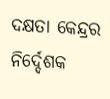ଦକ୍ଷତା କେନ୍ଦ୍ରର ନିର୍ଦ୍ଦେଶକ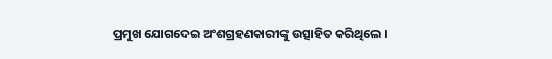ପ୍ରମୁଖ ଯୋଗଦେଇ ଅଂଶଗ୍ରହଣକାରୀଙ୍କୁ ଉତ୍ସାହିତ କରିଥିଲେ ।